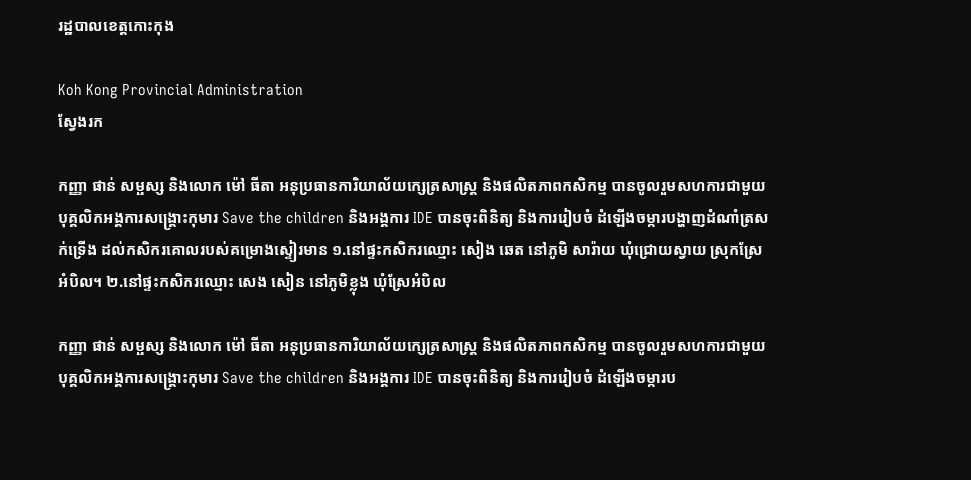រដ្ឋបាលខេត្តកោះកុង

Koh Kong Provincial Administration
ស្វែងរក

កញ្ញា ផាន់ សម្ផស្ស និងលោក ម៉ៅ ធីតា អនុប្រធានការិយាល័យក្សេត្រសាស្រ្ត និងផលិតភាពកសិកម្ម បានចូលរួមសហការជាមួយបុគ្គលិកអង្គការសង្គ្រោះកុមារ Save the children និងអង្គការ IDE បានចុះពិនិត្យ និងការរៀបចំ ដំឡើងចម្ការបង្ហាញដំណាំត្រសក់ទ្រើង ដល់កសិករគោលរបស់គម្រោងស្ទៀរមាន ១.នៅផ្ទះកសិករឈ្មោះ សៀង ឆេត នៅភូមិ សារ៉ាយ ឃុំជ្រោយស្វាយ ស្រុកស្រែអំបិល។ ២.នៅផ្ទះកសិករឈ្មោះ សេង សៀន នៅភូមិខ្លុង ឃុំស្រែអំបិល

កញ្ញា ផាន់ សម្ផស្ស និងលោក ម៉ៅ ធីតា អនុប្រធានការិយាល័យក្សេត្រសាស្រ្ត និងផលិតភាពកសិកម្ម បានចូលរួមសហការជាមួយបុគ្គលិកអង្គការសង្គ្រោះកុមារ Save the children និងអង្គការ IDE បានចុះពិនិត្យ និងការរៀបចំ ដំឡើងចម្ការប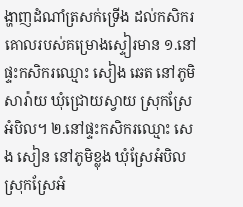ង្ហាញដំណាំត្រសក់ទ្រើង ដល់កសិករគោលរបស់គម្រោងស្ទៀរមាន ១.នៅផ្ទះកសិករឈ្មោះ សៀង ឆេត នៅភូមិ សារ៉ាយ ឃុំជ្រោយស្វាយ ស្រុកស្រែអំបិល។ ២.នៅផ្ទះកសិករឈ្មោះ សេង សៀន នៅភូមិខ្លុង ឃុំស្រែអំបិល ស្រុកស្រែអំ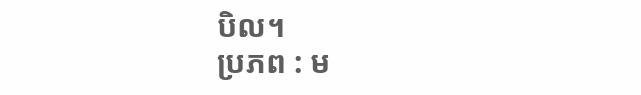បិល។
ប្រភព : ម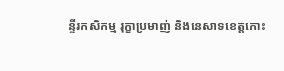ន្ទីរកសិកម្ម រុក្ខាប្រមាញ់ និងនេសាទខេត្តកោះ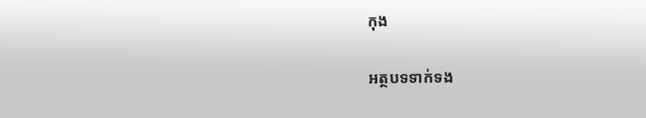កុង

អត្ថបទទាក់ទង